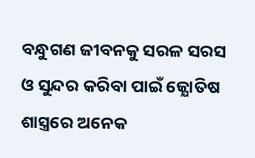ବନ୍ଧୁଗଣ ଜୀବନକୁ ସରଳ ସରସ ଓ ସୁନ୍ଦର କରିବା ପାଇଁ ଜ୍ଯୋତିଷ ଶାସ୍ତ୍ରରେ ଅନେକ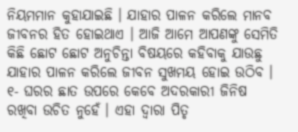ନିୟମମାନ କୁହାଯାଇଛି । ଯାହାର ପାଳନ କରିଲେ ମାନବ ଜୀବନର ହିତ ହୋଇଥାଏ । ଆଜି ଆମେ ଆପଣଙ୍କୁ ସେମିତି କିଛି ଛୋଟ ଛୋଟ ଅନୁଚିନ୍ତା ବିଷୟରେ କହିବାକୁ ଯାଉଛୁ ଯାହାର ପାଳନ କରିଲେ ଜୀବନ ସୁଖମୟ ହୋଇ ଉଠିବ । ୧- ଘରର ଛାତ ଉପରେ କେବେ ଅଦରକାରୀ ଜିନିଷ ରଖିବା ଉଚିତ ନୁହେଁ । ଏହା ଦ୍ଵାରା ପିତୃ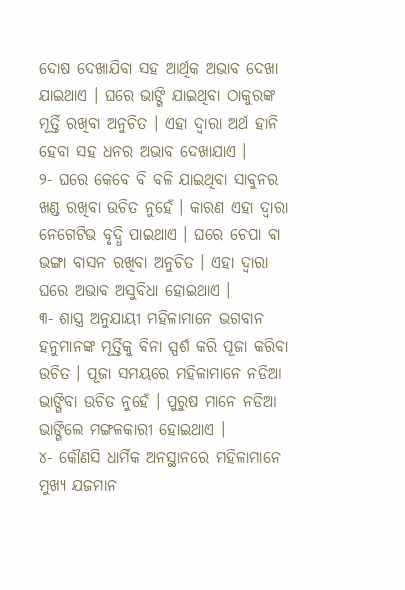ଦୋଷ ଦେଖାଯିବା ସହ ଆର୍ଥିକ ଅଭାବ ଦେଖା ଯାଇଥାଏ । ଘରେ ଭାଙ୍ଗି ଯାଇଥିବା ଠାକୁରଙ୍କ ମୂର୍ତ୍ତି ରଖିବା ଅନୁଚିତ । ଏହା ଦ୍ଵାରା ଅର୍ଥ ହାନି ହେବା ସହ ଧନର ଅଭାବ ଦେଖାଯାଏ ।
୨- ଘରେ କେବେ ବି ବଳି ଯାଇଥିବା ସାବୁନର ଖଣ୍ଡ ରଖିବା ଉଚିତ ନୁହେଁ । କାରଣ ଏହା ଦ୍ଵାରା ନେଗେଟିଭ ବୃଦ୍ଧି ପାଇଥାଏ । ଘରେ ଚେପା ବା ଭଙ୍ଗା ବାସନ ରଖିବା ଅନୁଚିତ । ଏହା ଦ୍ଵାରା ଘରେ ଅଭାବ ଅସୁବିଧା ହୋଇଥାଏ ।
୩- ଶାସ୍ତ୍ର ଅନୁଯାୟୀ ମହିଳାମାନେ ଭଗବାନ ହନୁମାନଙ୍କ ମୂର୍ତ୍ତିକୁ ବିନା ସ୍ପର୍ଶ କରି ପୂଜା କରିବା ଉଚିତ । ପୂଜା ସମୟରେ ମହିଳାମାନେ ନଡିଆ ଭାଙ୍ଗିବା ଉଚିତ ନୁହେଁ । ପୁରୁଷ ମାନେ ନଡିଆ ଭାଙ୍ଗିଲେ ମଙ୍ଗଳକାରୀ ହୋଇଥାଏ ।
୪- କୌଣସି ଧାର୍ମିକ ଅନସ୍ଥାନରେ ମହିଳାମାନେ ମୁଖ୍ୟ ଯଜମାନ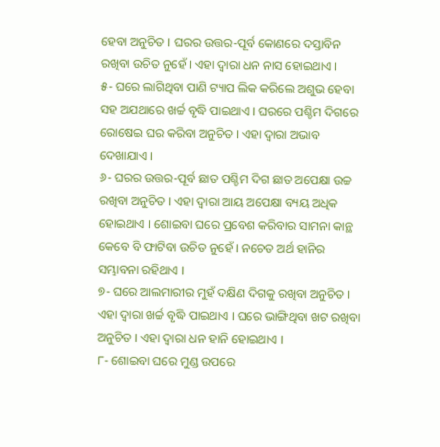ହେବା ଅନୁଚିତ । ଘରର ଉତ୍ତର-ପୂର୍ବ କୋଣରେ ଦସ୍ତାବିନ ରଖିବା ଉଚିତ ନୁହେଁ । ଏହା ଦ୍ଵାରା ଧନ ନାସ ହୋଇଥାଏ ।
୫- ଘରେ ଲାଗିଥିବା ପାଣି ଟ୍ୟାପ ଲିକ କରିଲେ ଅଶୁଭ ହେବା ସହ ଅଯଥାରେ ଖର୍ଚ୍ଚ ବୃଦ୍ଧି ପାଇଥାଏ । ଘରରେ ପଶ୍ଚିମ ଦିଗରେ ରୋଷେଇ ଘର କରିବା ଅନୁଚିତ । ଏହା ଦ୍ଵାରା ଅଭାବ ଦେଖାଯାଏ ।
୬- ଘରର ଉତ୍ତର-ପୂର୍ବ ଛାତ ପଶ୍ଚିମ ଦିଗ ଛାତ ଅପେକ୍ଷା ଉଚ୍ଚ ରଖିବା ଅନୁଚିତ । ଏହା ଦ୍ଵାରା ଆୟ ଅପେକ୍ଷା ବ୍ୟୟ ଅଧିକ ହୋଇଥାଏ । ଶୋଇବା ଘରେ ପ୍ରବେଶ କରିବାର ସାମନା କାନ୍ଥ କେବେ ବି ଫାଟିବା ଉଚିତ ନୁହେଁ । ନଚେତ ଅର୍ଥ ହାନିର ସମ୍ଭାବନା ରହିଥାଏ ।
୭- ଘରେ ଆଲମାରୀର ମୁହଁ ଦକ୍ଷିଣ ଦିଗକୁ ରଖିବା ଅନୁଚିତ । ଏହା ଦ୍ଵାରା ଖର୍ଚ୍ଚ ବୃଦ୍ଧି ପାଇଥାଏ । ଘରେ ଭାଙ୍ଗିଥିବା ଖଟ ରଖିବା ଅନୁଚିତ । ଏହା ଦ୍ଵାରା ଧନ ହାନି ହୋଇଥାଏ ।
୮- ଶୋଇବା ଘରେ ମୁଣ୍ଡ ଉପରେ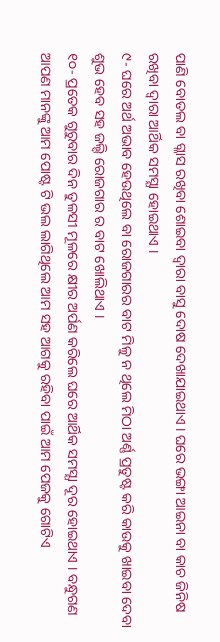ପାଣି ବୋତଲ ବା ଗ୍ଳାସ ରଖିବା ଶୋଇବା ଦ୍ଵାରା ବାସୁ ଦୋଷ ଦେଖାଯାଇଥାଏ । ଘରେ ଭଙ୍ଗା ଆଇନା ବା କାଚ ଜିନିଷ ରଖିବା ଦ୍ଵାରା ଆର୍ଥିକ ସମସ୍ଯା ହୋଇଥାଏ ।
୯- ଘରେ ଅର୍ଥ ଅଭାବ ହେଉଥିଲେ ବା ରୋଜଗାରର ବାଟ ମିଳୁ ନ ଥିଲେ ମିଠା ଅର୍ଣ୍ଣ ପ୍ରତୁଷ୍ଟ କରି କାଉକୁ ଖାଇବା ଦେବା ଶୁଭ ହେବ ସହ ଜଲ୍ଦି ରୋଜଗାର ର ବାଟ ଖୋଲିଥାଏ ।
୧୦- ପ୍ରତେକ ଗୁରୁବାର ଦିନ ତୁଳସୀ ମୂଳରେ କ୍ଷୀର ଅର୍ପଣ କରିଲେ ଘରେ ଆର୍ଥିକ ସମସ୍ଯା ଦୂର ହୋଇଥାଏ । ବନ୍ଧୁଗଣ ଆପଣ ମାନଙ୍କୁ ଆମ ପୋଷ୍ଟ ଟି ଭଲ ଲାଗିଥିଲେ ଆମ ସହ ଆଗକୁ ରହିବା ପାଇଁ ଆମ ପେଜକୁ ଗୋଟିଏ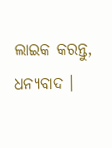ଲାଇକ କରନ୍ତୁ, ଧନ୍ୟବାଦ ।